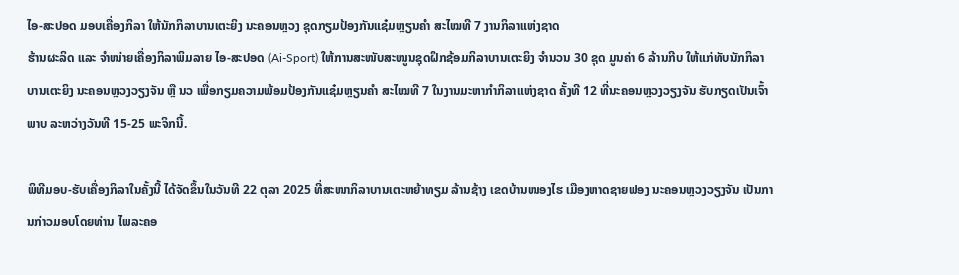ໄອ-ສະປອດ ມອບເຄື່ອງກິລາ ໃຫ້ນັກກິລາບານເຕະຍິງ ນະຄອນຫຼວງ ຊຸດກຽມປ້ອງກັນແຊ໋ມຫຼຽນຄຳ ສະໄໝທີ 7 ງານກິລາແຫ່ງຊາດ
ຮ້ານຜະລິດ ແລະ ຈຳໜ່າຍເຄື່ອງກິລາພິມລາຍ ໄອ-ສະປອດ (Ai-Sport) ໃຫ້ການສະໜັບສະໜູນຊຸດຝຶກຊ້ອມກິລາບານເຕະຍິງ ຈຳນວນ 30 ຊຸດ ມູນຄ່າ 6 ລ້ານກີບ ໃຫ້ແກ່ທັບນັກກິລາບານເຕະຍິງ ນະຄອນຫຼວງວຽງຈັນ ຫຼື ນວ ເພື່ອກຽມຄວາມພ້ອມປ້ອງກັນແຊ໋ມຫຼຽນຄຳ ສະໄໝທີ 7 ໃນງານມະຫາກຳກິລາແຫ່ງຊາດ ຄັ້ງທີ 12 ທີ່ນະຄອນຫຼວງວຽງຈັນ ຮັບກຽດເປັນເຈົ້າພາບ ລະຫວ່າງວັນທີ 15-25 ພະຈິກນີ້.

ພິທີມອບ-ຮັບເຄື່ອງກິລາໃນຄັ້ງນີ້ ໄດ້ຈັດຂຶ້ນໃນວັນທີ 22 ຕຸລາ 2025 ທີ່ສະໜາກິລາບານເຕະຫຍ້າທຽມ ລ້ານຊ້າງ ເຂດບ້ານໜອງໄຮ ເມືອງຫາດຊາຍຟອງ ນະຄອນຫຼວງວຽງຈັນ ເປັນການກ່າວມອບໂດຍທ່ານ ໄພລະຄອ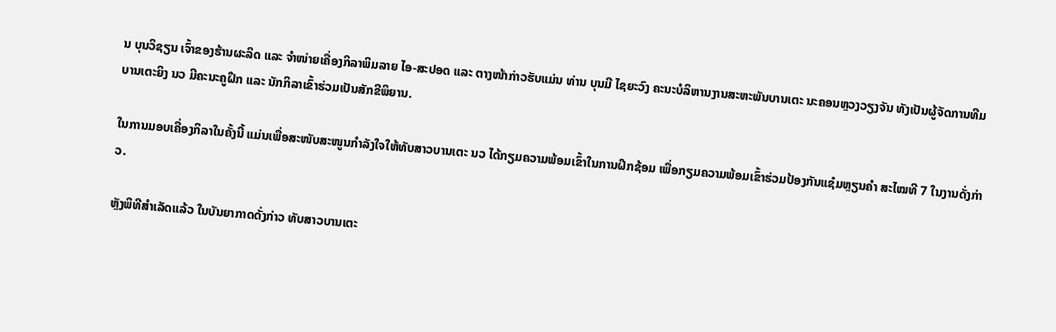ນ ບຸນວິຊຽນ ເຈົ້າຂອງຮ້ານຜະລິດ ແລະ ຈຳໜ່າຍເຄື່ອງກິລາພິມລາຍ ໄອ-ສະປອດ ແລະ ຕາງໜ້າກ່າວຮັບແມ່ນ ທ່ານ ບຸນມີ ໄຊຍະວົງ ຄະນະບໍລິຫານງານສະຫະພັນບານເຕະ ນະຄອນຫຼວງວຽງຈັນ ທັງເປັນຜູ້ຈັດການທີມບານເຕະຍິງ ນວ ມີຄະນະຄູຝຶກ ແລະ ນັກກິລາເຂົ້າຮ່ວມເປັນສັກຂີພິຍານ.

ໃນການມອບເຄື່ອງກິລາໃນຄັ້ງນີ້ ແມ່ນເພື່ອສະໜັບສະໜູນກຳລັງໃຈໃຫ້ທັບສາວບານເຕະ ນວ ໄດ້ກຽມຄວາມພ້ອມເຂົ້າໃນການຝຶກຊ້ອມ ເພື່ອກຽມຄວາມພ້ອມເຂົ້າຮ່ວມປ້ອງກັນແຊ໋ມຫຼຽນຄຳ ສະໄໝທີ 7 ໃນງານດັ່ງກ່າວ.

ຫຼັງພິທີສຳເລັດແລ້ວ ໃນບັນຍາກາດດັ່ງກ່າວ ທັບສາວບານເຕະ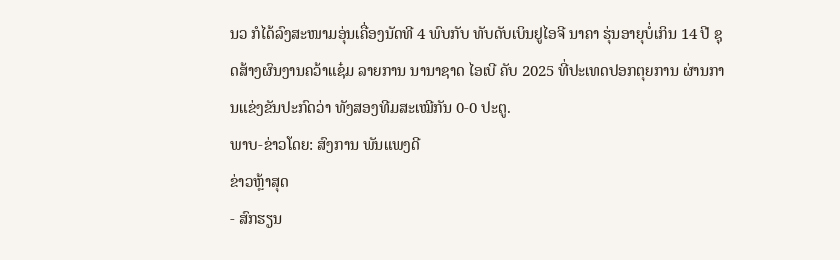ນວ ກໍໄດ້ລົງສະໜາມອຸ່ນເຄື່ອງນັດທີ 4 ພົບກັບ ທັບດັບເບິນຢູໄອຈີ ນາຄາ ຮຸ່ນອາຍຸບໍ່ເກິນ 14 ປີ ຊຸດສ້າງຜົນງານຄວ້າແຊ໋ມ ລາຍການ ນານາຊາດ ໄອເບີ ຄັບ 2025 ທີ່ປະເທດປອກຕຸຍການ ຜ່ານການແຂ່ງຂັນປະກົດວ່າ ທັງສອງທີມສະເໝີກັນ 0-0 ປະຕູ.
ພາບ-ຂ່າວໂດຍ: ສົງການ ພັນແພງດີ
ຂ່າວຫຼ້າສຸດ
- ສົກຮຽນ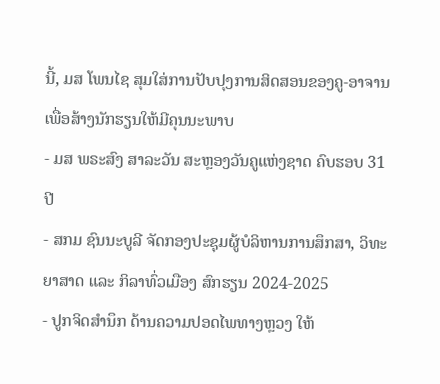ນີ້, ມສ ໂພນໄຊ ສຸມໃສ່ການປັບປຸງການສິດສອນຂອງຄູ-ອາຈານ ເພື່ອສ້າງນັກຮຽນໃຫ້ມີຄຸນນະພາບ
- ມສ ພຣະສົງ ສາລະວັນ ສະຫຼອງວັນຄູແຫ່ງຊາດ ຄົບຮອບ 31 ປີ
- ສກມ ຊົນນະບູລີ ຈັດກອງປະຊຸມຜູ້ບໍລິຫານການສຶກສາ, ວິທະຍາສາດ ແລະ ກິລາທົ່ວເມືອງ ສົກຮຽນ 2024-2025
- ປູກຈິດສໍານຶກ ດ້ານຄວາມປອດໄພທາງຫຼວງ ໃຫ້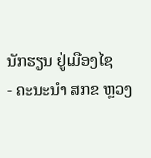ນັກຮຽນ ຢູ່ເມືອງໄຊ
- ຄະນະນຳ ສກຂ ຫຼວງ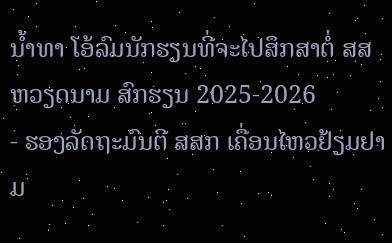ນ້ຳທາ ໂອ້ລົມນັກຮຽນທີ່ຈະໄປສຶກສາຕໍ່ ສສ ຫວຽດນາມ ສົກຮຽນ 2025-2026
- ຮອງລັດຖະມົນຕີ ສສກ ເຄື່ອນໄຫວຢ້ຽມຢາມ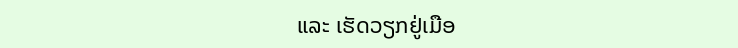ແລະ ເຮັດວຽກຢູ່ເມືອ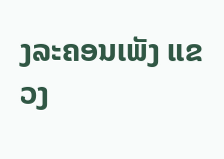ງລະຄອນເພັງ ແຂວງ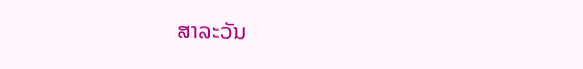ສາລະວັນ